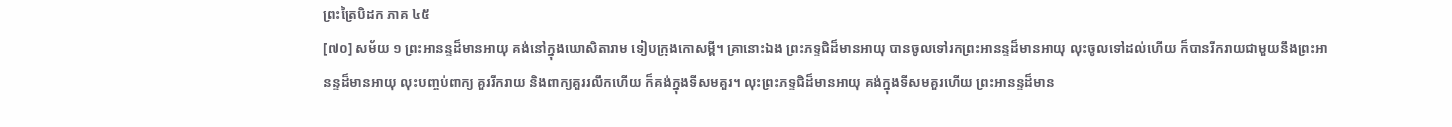ព្រះត្រៃបិដក ភាគ ៤៥
[៧០] សម័យ ១ ព្រះអានន្ទដ៏មានអាយុ គង់នៅក្នុងឃោសិតារាម ទៀបក្រុងកោសម្ពី។ គ្រានោះឯង ព្រះភទ្ទជិដ៏មានអាយុ បានចូលទៅរកព្រះអានន្ទដ៏មានអាយុ លុះចូលទៅដល់ហើយ ក៏បានរីករាយជាមួយនឹងព្រះអានន្ទដ៏មានអាយុ លុះបញ្ចប់ពាក្យ គួររីករាយ និងពាក្យគួររលឹកហើយ ក៏គង់ក្នុងទីសមគួរ។ លុះព្រះភទ្ទជិដ៏មានអាយុ គង់ក្នុងទីសមគួរហើយ ព្រះអានន្ទដ៏មាន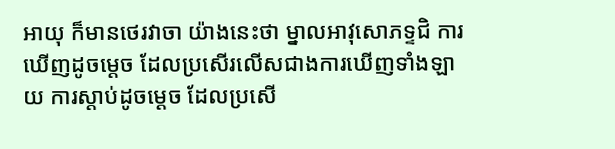អាយុ ក៏មានថេរវាចា យ៉ាងនេះថា ម្នាលអាវុសោភទ្ទជិ ការឃើញដូចម្តេច ដែលប្រសើរលើសជាងការឃើញទាំងឡាយ ការស្តាប់ដូចម្តេច ដែលប្រសើ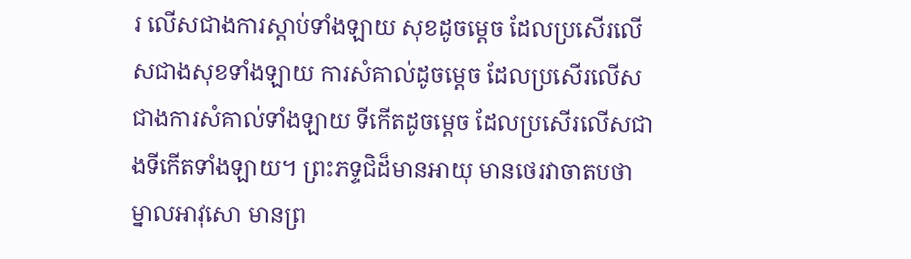រ លើសជាងការស្តាប់ទាំងឡាយ សុខដូចម្តេច ដែលប្រសើរលើសជាងសុខទាំងឡាយ ការសំគាល់ដូចម្តេច ដែលប្រសើរលើសជាងការសំគាល់ទាំងឡាយ ទីកើតដូចម្តេច ដែលប្រសើរលើសជាងទីកើតទាំងឡាយ។ ព្រះភទ្ទជិដ៏មានអាយុ មានថេរវាចាតបថា ម្នាលអាវុសោ មានព្រ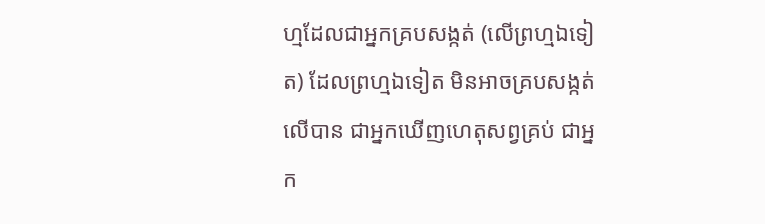ហ្មដែលជាអ្នកគ្របសង្កត់ (លើព្រហ្មឯទៀត) ដែលព្រហ្មឯទៀត មិនអាចគ្របសង្កត់លើបាន ជាអ្នកឃើញហេតុសព្វគ្រប់ ជាអ្នក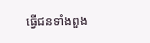ធ្វើជនទាំងពួង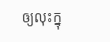ឲ្យលុះក្នុ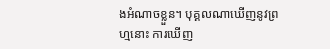ងអំណាចខ្លួន។ បុគ្គលណាឃើញនូវព្រហ្មនោះ ការឃើញ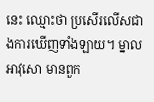នេះ ឈ្មោះថា ប្រសើរលើសជាងការឃើញទាំងឡាយ។ ម្នាលអាវុសោ មានពួក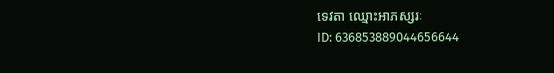ទេវតា ឈ្មោះអាភស្សរៈ
ID: 636853889044656644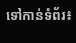ទៅកាន់ទំព័រ៖